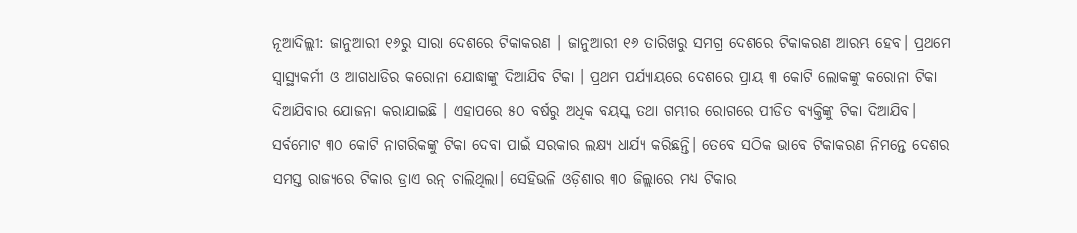ନୂଆଦିଲ୍ଲୀ: ଜାନୁଆରୀ ୧୬ରୁ ସାରା ଦେଶରେ ଟିକାକରଣ । ଜାନୁଆରୀ ୧୬ ତାରିଖରୁ ସମଗ୍ର ଦେଶରେ ଟିକାକରଣ ଆରମ୍ଭ ହେବ। ପ୍ରଥମେ ସ୍ୱାସ୍ଥ୍ୟକର୍ମୀ ଓ ଆଗଧାଡିର କରୋନା ଯୋଦ୍ଧାଙ୍କୁ ଦିଆଯିବ ଟିକା । ପ୍ରଥମ ପର୍ଯ୍ୟାୟରେ ଦେଶରେ ପ୍ରାୟ ୩ କୋଟି ଲୋକଙ୍କୁ କରୋନା ଟିକା ଦିଆଯିବାର ଯୋଜନା କରାଯାଇଛି । ଏହାପରେ ୫୦ ବର୍ଷରୁ ଅଧିକ ବୟସ୍କ ତଥା ଗମ୍ଭୀର ରୋଗରେ ପୀଡିତ ବ୍ୟକ୍ତିଙ୍କୁ ଟିକା ଦିଆଯିବ।
ସର୍ବମୋଟ ୩୦ କୋଟି ନାଗରିକଙ୍କୁ ଟିକା ଦେବା ପାଇଁ ସରକାର ଲକ୍ଷ୍ୟ ଧାର୍ଯ୍ୟ କରିଛନ୍ତି। ତେବେ ସଠିକ ଭାବେ ଟିକାକରଣ ନିମନ୍ତେ ଦେଶର ସମସ୍ତ ରାଜ୍ୟରେ ଟିକାର ଡ୍ରାଏ ରନ୍ ଚାଲିଥିଲା। ସେହିଭଳି ଓଡ଼ିଶାର ୩୦ ଜିଲ୍ଲାରେ ମଧ୍ୟ ଟିକାର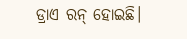ଡ୍ରାଏ ରନ୍ ହୋଇଛି।